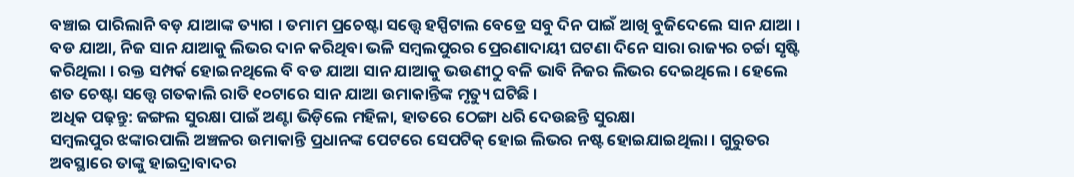ବଞ୍ଚାଇ ପାରିଲାନି ବଡ଼ ଯାଆଙ୍କ ତ୍ୟାଗ । ତମାମ ପ୍ରଚେଷ୍ଟା ସତ୍ତ୍ୱେ ହସ୍ପିଟାଲ ବେଡ୍ରେ ସବୁ ଦିନ ପାଇଁ ଆଖି ବୁଜିଦେଲେ ସାନ ଯାଆ । ବଡ ଯାଆ, ନିଜ ସାନ ଯାଆକୁ ଲିଭର ଦାନ କରିଥିବା ଭଳି ସମ୍ବଲପୁରର ପ୍ରେରଣାଦାୟୀ ଘଟଣା ଦିନେ ସାରା ରାଜ୍ୟର ଚର୍ଚ୍ଚା ସୃଷ୍ଟି କରିଥିଲା । ରକ୍ତ ସମ୍ପର୍କ ହୋଇନଥିଲେ ବି ବଡ ଯାଆ ସାନ ଯାଆକୁ ଭଉଣୀଠୁ ବଳି ଭାବି ନିଜର ଲିଭର ଦେଇଥିଲେ । ହେଲେ ଶତ ଚେଷ୍ଟା ସତ୍ତ୍ବେ ଗତକାଲି ରାତି ୧୦ଟାରେ ସାନ ଯାଆ ଉମାକାନ୍ତିଙ୍କ ମୃତ୍ୟୁ ଘଟିଛି ।
ଅଧିକ ପଢ଼ନ୍ତୁ: ଜଙ୍ଗଲ ସୁରକ୍ଷା ପାଇଁ ଅଣ୍ଟା ଭିଡ଼ିଲେ ମହିଳା, ହାତରେ ଠେଙ୍ଗା ଧରି ଦେଉଛନ୍ତି ସୁରକ୍ଷା
ସମ୍ବଲପୁର ଝଙ୍କାରପାଲି ଅଞ୍ଚଳର ଉମାକାନ୍ତି ପ୍ରଧାନଙ୍କ ପେଟରେ ସେପଟିକ୍ ହୋଇ ଲିଭର ନଷ୍ଟ ହୋଇଯାଇଥିଲା । ଗୁରୁତର ଅବସ୍ଥାରେ ତାଙ୍କୁ ହାଇଦ୍ରାବାଦର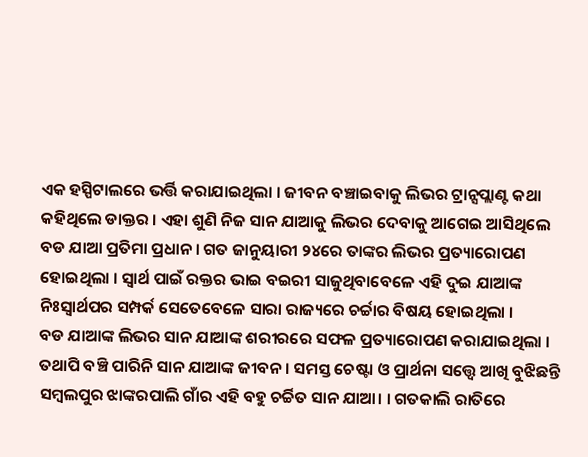ଏକ ହସ୍ପିଟାଲରେ ଭର୍ତ୍ତି କରାଯାଇଥିଲା । ଜୀବନ ବଞ୍ଚାଇବାକୁ ଲିଭର ଟ୍ରାନ୍ସପ୍ଲାଣ୍ଟ କଥା କହିଥିଲେ ଡାକ୍ତର । ଏହା ଶୁଣି ନିଜ ସାନ ଯାଆକୁ ଲିଭର ଦେବାକୁ ଆଗେଇ ଆସିଥିଲେ ବଡ ଯାଆ ପ୍ରତିମା ପ୍ରଧାନ । ଗତ ଜାନୁୟାରୀ ୨୪ରେ ତାଙ୍କର ଲିଭର ପ୍ରତ୍ୟାରୋପଣ ହୋଇଥିଲା । ସ୍ୱାର୍ଥ ପାଇଁ ରକ୍ତର ଭାଇ ବଇରୀ ସାଜୁଥିବାବେଳେ ଏହି ଦୁଇ ଯାଆଙ୍କ ନିଃସ୍ବାର୍ଥପର ସମ୍ପର୍କ ସେତେବେଳେ ସାରା ରାଜ୍ୟରେ ଚର୍ଚ୍ଚାର ବିଷୟ ହୋଇଥିଲା ।
ବଡ ଯାଆଙ୍କ ଲିଭର ସାନ ଯାଆଙ୍କ ଶରୀରରେ ସଫଳ ପ୍ରତ୍ୟାରୋପଣ କରାଯାଇଥିଲା । ତଥାପି ବଞ୍ଚି ପାରିନି ସାନ ଯାଆଙ୍କ ଜୀବନ । ସମସ୍ତ ଚେଷ୍ଟା ଓ ପ୍ରାର୍ଥନା ସତ୍ତ୍ବେ ଆଖି ବୁଝିଛନ୍ତି ସମ୍ବଲପୁର ଝାଙ୍କରପାଲି ଗାଁର ଏହି ବହୁ ଚର୍ଚ୍ଚିତ ସାନ ଯାଆ। । ଗତକାଲି ରାତିରେ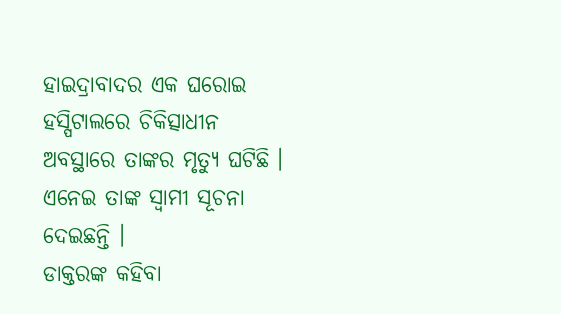ହାଇଦ୍ରାବାଦର ଏକ ଘରୋଇ ହସ୍ପିଟାଲରେ ଚିକିତ୍ସାଧୀନ ଅବସ୍ଥାରେ ତାଙ୍କର ମୃତ୍ୟୁ ଘଟିଛି । ଏନେଇ ତାଙ୍କ ସ୍ୱାମୀ ସୂଚନା ଦେଇଛନ୍ତି ।
ଡାକ୍ତରଙ୍କ କହିବା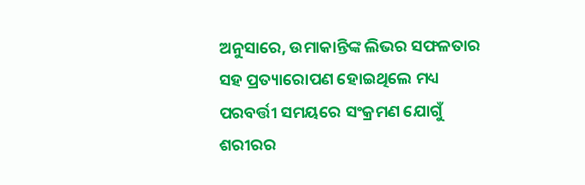ଅନୁସାରେ, ଉମାକାନ୍ତିଙ୍କ ଲିଭର ସଫଳତାର ସହ ପ୍ରତ୍ୟାରୋପଣ ହୋଇଥିଲେ ମଧ୍ୟ ପରବର୍ତ୍ତୀ ସମୟରେ ସଂକ୍ରମଣ ଯୋଗୁଁ ଶରୀରର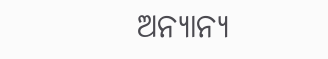ଅନ୍ୟାନ୍ୟ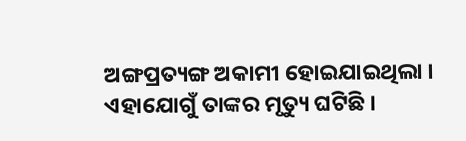ଅଙ୍ଗପ୍ରତ୍ୟଙ୍ଗ ଅକାମୀ ହୋଇଯାଇଥିଲା । ଏହାଯୋଗୁଁ ତାଙ୍କର ମୃତ୍ୟୁ ଘଟିଛି ।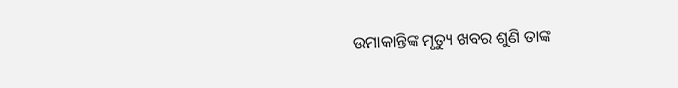ଉମାକାନ୍ତିଙ୍କ ମୃତ୍ୟୁ ଖବର ଶୁଣି ତାଙ୍କ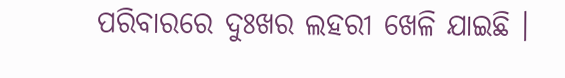ପରିବାରରେ ଦୁଃଖର ଲହରୀ ଖେଳି ଯାଇଛି ।